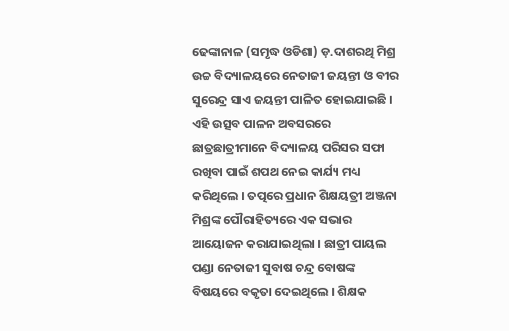ଢେଙ୍କାନାଳ (ସମୃଦ୍ଧ ଓଡିଶା) ଡ଼.ଦାଶରଥି ମିଶ୍ର ଉଚ୍ଚ ବିଦ୍ୟାଳୟରେ ନେତାଜୀ ଜୟନ୍ତୀ ଓ ବୀର ସୁରେନ୍ଦ୍ର ସାଏ ଜୟନ୍ତୀ ପାଳିତ ହୋଇଯାଇଛି । ଏହି ଉତ୍ସବ ପାଳନ ଅବସରରେ ଛାତ୍ରଛାତ୍ରୀମାନେ ବିଦ୍ୟାଳୟ ପରିସର ସଫା ରଖିବା ପାଇଁ ଶପଥ ନେଇ କାର୍ଯ୍ୟ ମଧ୍ୟ କରିଥିଲେ । ତତ୍ପରେ ପ୍ରଧାନ ଶିକ୍ଷୟତ୍ରୀ ଅଞ୍ଜନା ମିଶ୍ରଙ୍କ ପୌରାହିତ୍ୟରେ ଏକ ସଭାର ଆୟୋଜନ କରାଯାଇଥିଲା । ଛାତ୍ରୀ ପାୟଲ ପଣ୍ଡା ନେତାଜୀ ସୁବାଷ ଚନ୍ଦ୍ର ବୋଷଙ୍କ ବିଷୟରେ ବକୃତା ଦେଇଥିଲେ । ଶିକ୍ଷକ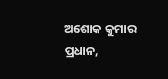ଅଶୋକ କୁମାର ପ୍ରଧାନ,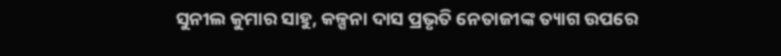ସୁନୀଲ କୁମାର ସାହୁ, କଳ୍ପନା ଦାସ ପ୍ରଭୃତି ନେତାଜୀଙ୍କ ତ୍ୟାଗ ଉପରେ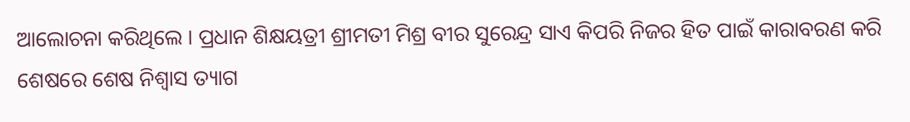ଆଲୋଚନା କରିଥିଲେ । ପ୍ରଧାନ ଶିକ୍ଷୟତ୍ରୀ ଶ୍ରୀମତୀ ମିଶ୍ର ବୀର ସୁରେନ୍ଦ୍ର ସାଏ କିପରି ନିଜର ହିତ ପାଇଁ କାରାବରଣ କରି ଶେଷରେ ଶେଷ ନିଶ୍ଵାସ ତ୍ୟାଗ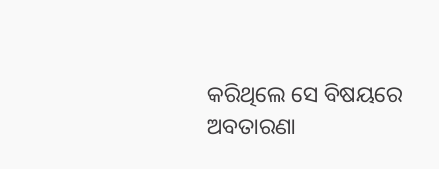କରିଥିଲେ ସେ ବିଷୟରେ ଅବତାରଣା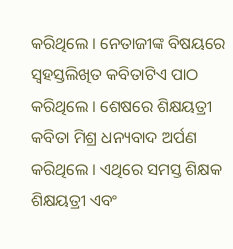କରିଥିଲେ । ନେତାଜୀଙ୍କ ବିଷୟରେ ସ୍ଵହସ୍ତଲିଖିତ କବିତାଟିଏ ପାଠ କରିଥିଲେ । ଶେଷରେ ଶିକ୍ଷୟତ୍ରୀ କବିତା ମିଶ୍ର ଧନ୍ୟବାଦ ଅର୍ପଣ କରିଥିଲେ । ଏଥିରେ ସମସ୍ତ ଶିକ୍ଷକ ଶିକ୍ଷୟତ୍ରୀ ଏବଂ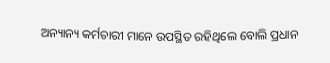ଅନ୍ୟାନ୍ୟ କର୍ମଚାରୀ ମାନେ ଉପସ୍ଥିତ ରହିଥିଲେ ବୋଲି ପ୍ରଧାନ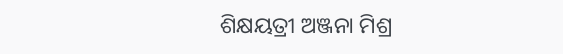ଶିକ୍ଷୟତ୍ରୀ ଅଞ୍ଜନା ମିଶ୍ର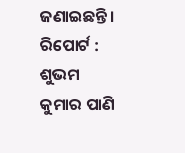ଜଣାଇଛନ୍ତି ।
ରିପୋର୍ଟ : ଶୁଭମ କୁମାର ପାଣି